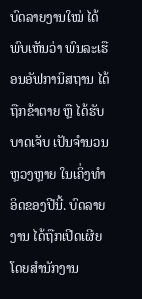ບົດລາຍງານໃໝ່ ໄດ້ພົບເຫັນວ່າ ພົນລະເຮືອນອັຟການິສຖານ ໄດ້ຖືກຂ້າຕາຍ ຫຼື ໄດ້ຮັບ ບາດເຈັບ ເປັນຈຳນວນຫຼວງຫຼາຍ ໃນເຄິ່ງທຳອິດຂອງປີນີ້. ບົດລາຍງານ ໄດ້ຖືກເປີດເຜີຍ ໂດຍສຳນັກງານ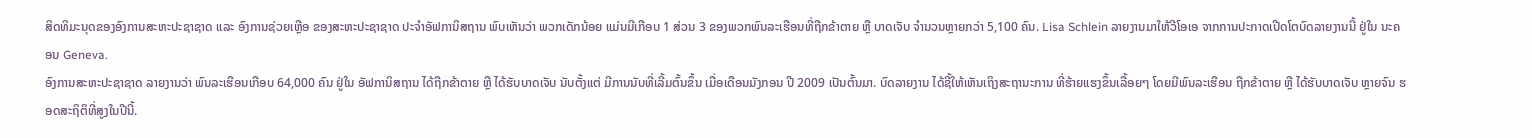ສິດທິມະນຸດຂອງອົງການສະຫະປະຊາຊາດ ແລະ ອົງການຊ່ວຍເຫຼືອ ຂອງສະຫະປະຊາຊາດ ປະຈຳອັຟການິສຖານ ພົບເຫັນວ່າ ພວກເດັກນ້ອຍ ແມ່ນມີເກືອບ 1 ສ່ວນ 3 ຂອງພວກພົນລະເຮືອນທີ່ຖືກຂ້າຕາຍ ຫຼື ບາດເຈັບ ຈຳນວນຫຼາຍກວ່າ 5,100 ຄົນ. Lisa Schlein ລາຍງານມາໃຫ້ວີໂອເອ ຈາກການປະກາດເປີດໂຕບົດລາຍງານນີ້ ຢູ່ໃນ ນະຄອນ Geneva.
ອົງການສະຫະປະຊາຊາດ ລາຍງານວ່າ ພົນລະເຮືອນເກືອບ 64,000 ຄົນ ຢູ່ໃນ ອັຟການິສຖານ ໄດ້ຖືກຂ້າຕາຍ ຫຼື ໄດ້ຮັບບາດເຈັບ ນັບຕັ້ງແຕ່ ມີການນັບທີ່ເລີ້ມຕົ້ນຂຶ້ນ ເມື່ອເດືອນມັງກອນ ປີ 2009 ເປັນຕົ້ນມາ. ບົດລາຍງານ ໄດ້ຊີ້ໃຫ້ເຫັນເຖິງສະຖານະການ ທີ່ຮ້າຍແຮງຂຶ້ນເລື້ອຍໆ ໂດຍມີພົນລະເຮືອນ ຖືກຂ້າຕາຍ ຫຼື ໄດ້ຮັບບາດເຈັບ ຫຼາຍຈົນ ຮອດສະຖິຕິທີ່ສູງໃນປີນີ້.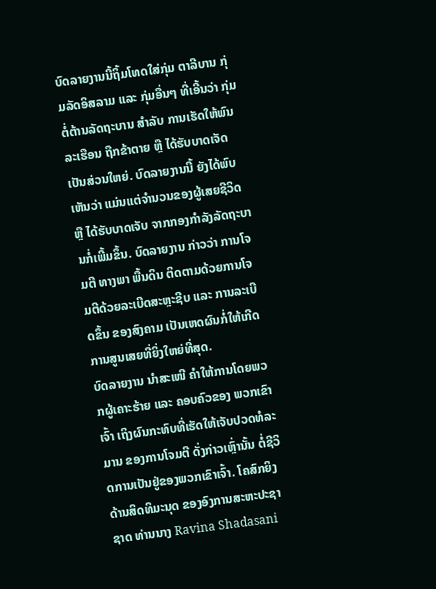ບົດລາຍງານນີ້ຖິ້ມໂທດໃສ່ກຸ່ມ ຕາລີບານ ກຸ່ມລັດອິສລາມ ແລະ ກຸ່ມອື່ນໆ ທີ່ເອີ້ນວ່າ ກຸ່ມຕໍ່ຕ້ານລັດຖະບານ ສຳລັບ ການເຮັດໃຫ້ພົນລະເຮືອນ ຖືກຂ້າຕາຍ ຫຼື ໄດ້ຮັບບາດເຈັດ ເປັນສ່ວນໃຫຍ່. ບົດລາຍງານນີ້ ຍັງໄດ້ພົບເຫັນວ່າ ແມ່ນແຕ່ຈຳນວນຂອງຜູ້ເສຍຊີວິດ ຫຼື ໄດ້ຮັບບາດເຈັບ ຈາກກອງກຳລັງລັດຖະບານກໍ່ເພີ້ມຂຶ້ນ. ບົດລາຍງານ ກ່າວວ່າ ການໂຈມຕີ ທາງພາ ພື້ນດິນ ຕິດຕາມດ້ວຍການໂຈມຕີດ້ວຍລະເບີດສະຫຼະຊີບ ແລະ ການລະເບີດຂຶ້ນ ຂອງສົງຄາມ ເປັນເຫດຜົນກໍ່ໃຫ້ເກີດການສູນເສຍທີ່ຍິ່ງໃຫຍ່ທີ່ສຸດ.
ບົດລາຍງານ ນຳສະເໜີ ຄຳໃຫ້ການໂດຍພວກຜູ້ເຄາະຮ້າຍ ແລະ ຄອບຄົວຂອງ ພວກເຂົາເຈົ້າ ເຖິງຜົນກະທົບທີ່ເຮັດໃຫ້ເຈັບປວດທໍລະມານ ຂອງການໂຈມຕີ ດັ່ງກ່າວເຫຼົ່ານັ້ນ ຕໍ່ຊີວິດການເປັນຢູ່ຂອງພວກເຂົາເຈົ້າ. ໂຄສົກຍິງ ດ້ານສິດທິມະນຸດ ຂອງອົງການສະຫະປະຊາຊາດ ທ່ານນາງ Ravina Shadasani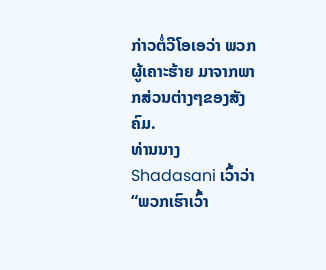ກ່າວຕໍ່ວີໂອເອວ່າ ພວກຜູ້ເຄາະຮ້າຍ ມາຈາກພາກສ່ວນຕ່າງໆຂອງສັງຄົມ.
ທ່ານນາງ Shadasani ເວົ້າວ່າ “ພວກເຮົາເວົ້າ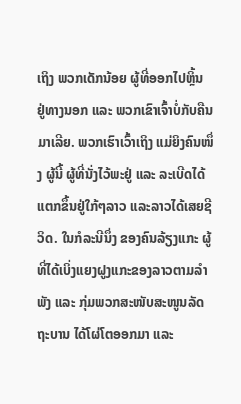ເຖິງ ພວກເດັກນ້ອຍ ຜູ້ທີ່ອອກໄປຫຼິ້ນ ຢູ່ທາງນອກ ແລະ ພວກເຂົາເຈົ້າບໍ່ກັບຄືນມາເລີຍ. ພວກເຮົາເວົ້າເຖິງ ແມ່ຍິງຄົນໜຶ່ງ ຜູ້ນີ້ ຜູ້ທີ່ນັ່ງໄວ້ພະຢູ່ ແລະ ລະເບີດໄດ້ແຕກຂຶ້ນຢູ່ໃກ້ໆລາວ ແລະລາວໄດ້ເສຍຊີວິດ. ໃນກໍລະນີນຶ່ງ ຂອງຄົນລ້ຽງແກະ ຜູ້ທີ່ໄດ້ເບິ່ງແຍງຝູງແກະຂອງລາວຕາມລຳພັງ ແລະ ກຸ່ມພວກສະໜັບສະໜູນລັດຖະບານ ໄດ້ໂຜ່ໂຕອອກມາ ແລະ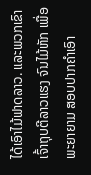ໄດ້ເອົາໄມ້ຟາດລາວ. ແລະພວກເຂົາເຈົ້າຖຸບຕີລາວແຮງ ຈົນໄມ້ຫັກ ເພື່ອພະຍາຍາມ ສອບປາກຄຳເອົາ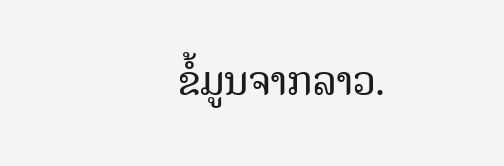ຂໍ້ມູນຈາກລາວ.